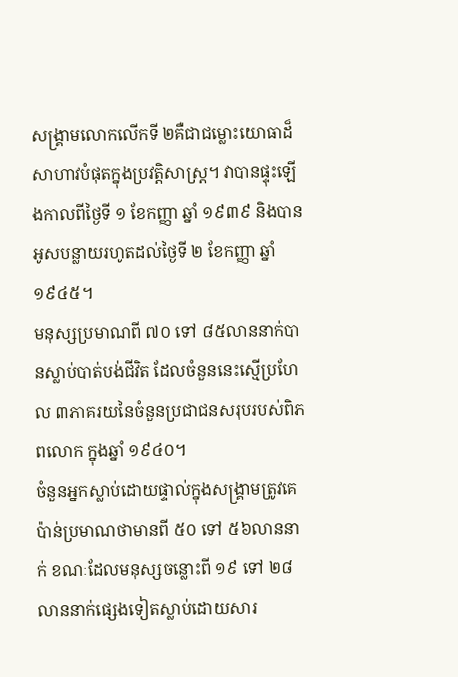សង្គ្រាមលោកលើកទី ២គឺជាជម្លោះយោធាដ៏សាហាវបំផុតក្នុងប្រវត្តិសាស្ត្រ។ វាបានផ្ទុះឡើងកាលពីថ្ងៃទី ១ ខែកញ្ញា ឆ្នាំ ១៩៣៩ និងបានអូសបន្លាយរហូតដល់ថ្ងៃទី ២ ខែកញ្ញា ឆ្នាំ ១៩៤៥។
មនុស្សប្រមាណពី ៧០ ទៅ ៨៥លាននាក់បានស្លាប់បាត់បង់ជីវិត ដែលចំនួននេះស្មើប្រហែល ៣ភាគរយនៃចំនួនប្រជាជនសរុបរបស់ពិភពលោក ក្នុងឆ្នាំ ១៩៤០។
ចំនួនអ្នកស្លាប់ដោយផ្ទាល់ក្នុងសង្គ្រាមត្រូវគេប៉ាន់ប្រមាណថាមានពី ៥០ ទៅ ៥៦លាននាក់ ខណៈដែលមនុស្សចន្លោះពី ១៩ ទៅ ២៨លាននាក់ផ្សេងទៀតស្លាប់ដោយសារ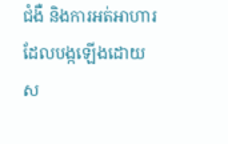ជំងឺ និងការអត់អាហារ ដែលបង្កឡើងដោយស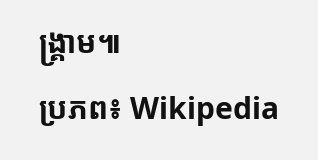ង្គ្រាម៕
ប្រភព៖ Wikipedia